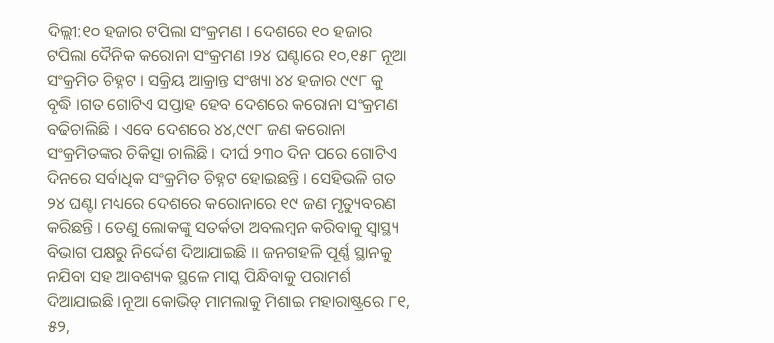ଦିଲ୍ଲୀ:୧୦ ହଜାର ଟପିଲା ସଂକ୍ରମଣ । ଦେଶରେ ୧୦ ହଜାର ଟପିଲା ଦୈନିକ କରୋନା ସଂକ୍ରମଣ ।୨୪ ଘଣ୍ଟାରେ ୧୦,୧୫୮ ନୂଆ ସଂକ୍ରମିତ ଚିହ୍ନଟ । ସକ୍ରିୟ ଆକ୍ରାନ୍ତ ସଂଖ୍ୟା ୪୪ ହଜାର ୯୯୮ କୁ ବୃଦ୍ଧି ।ଗତ ଗୋଟିଏ ସପ୍ତାହ ହେବ ଦେଶରେ କରୋନା ସଂକ୍ରମଣ ବଢିଚାଲିଛି । ଏବେ ଦେଶରେ ୪୪,୯୯୮ ଜଣ କରୋନା ସଂକ୍ରମିତଙ୍କର ଚିକିତ୍ସା ଚାଲିଛି । ଦୀର୍ଘ ୨୩୦ ଦିନ ପରେ ଗୋଟିଏ ଦିନରେ ସର୍ବାଧିକ ସଂକ୍ରମିତ ଚିହ୍ନଟ ହୋଇଛନ୍ତି । ସେହିଭଳି ଗତ ୨୪ ଘଣ୍ଟା ମଧ୍ୟରେ ଦେଶରେ କରୋନାରେ ୧୯ ଜଣ ମୃତ୍ୟୁବରଣ କରିଛନ୍ତି । ତେଣୁ ଲୋକଙ୍କୁ ସତର୍କତା ଅବଲମ୍ବନ କରିବାକୁ ସ୍ୱାସ୍ଥ୍ୟ ବିଭାଗ ପକ୍ଷରୁ ନିର୍ଦ୍ଦେଶ ଦିଆଯାଇଛି ।। ଜନଗହଳି ପୂର୍ଣ୍ଣ ସ୍ଥାନକୁ ନଯିବା ସହ ଆବଶ୍ୟକ ସ୍ଥଳେ ମାସ୍କ ପିନ୍ଧିବାକୁ ପରାମର୍ଶ ଦିଆଯାଇଛି ।ନୂଆ କୋଭିଡ୍ ମାମଲାକୁ ମିଶାଇ ମହାରାଷ୍ଟ୍ରରେ ୮୧, ୫୨,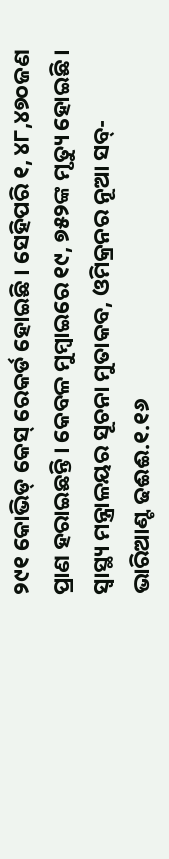୨୯୧ କୋଭିଡ୍ କେସ୍ ରେକର୍ଡ ହୋଇଛି । ସେହିପରି ୧, ୪୮,୪୭୦ଜଣ ପ୍ରାଣ ହରାଇଛନ୍ତି । କେବଳ ମୁମ୍ବାଇରେ ୧୯, ୭୫୨ଙ୍କ ମୃତ୍ୟୁ ହୋଇଛି । ସ୍ବାସ୍ଥ୍ୟ ମନ୍ତ୍ରାଳୟର ସୂଚନା ମୁତାକବ, ଓମିକ୍ରନର ନୂଆ ସବ୍-ଭାରିଆଣ୍ଟ ଢଈଈ.୧.୧୬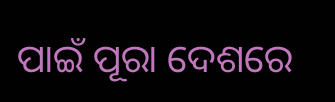ପାଇଁ ପୂରା ଦେଶରେ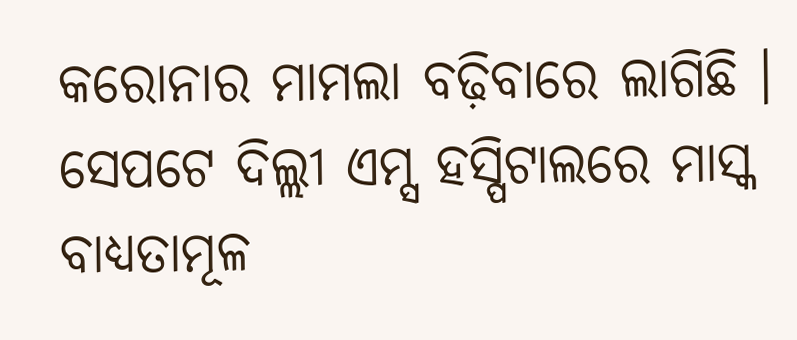କରୋନାର ମାମଲା ବଢ଼ିବାରେ ଲାଗିଛି । ସେପଟେ ଦିଲ୍ଲୀ ଏମ୍ସ ହସ୍ପିଟାଲରେ ମାସ୍କ ବାଧ୍ୟତାମୂଳ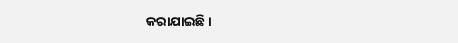କରାଯାଇଛି ।